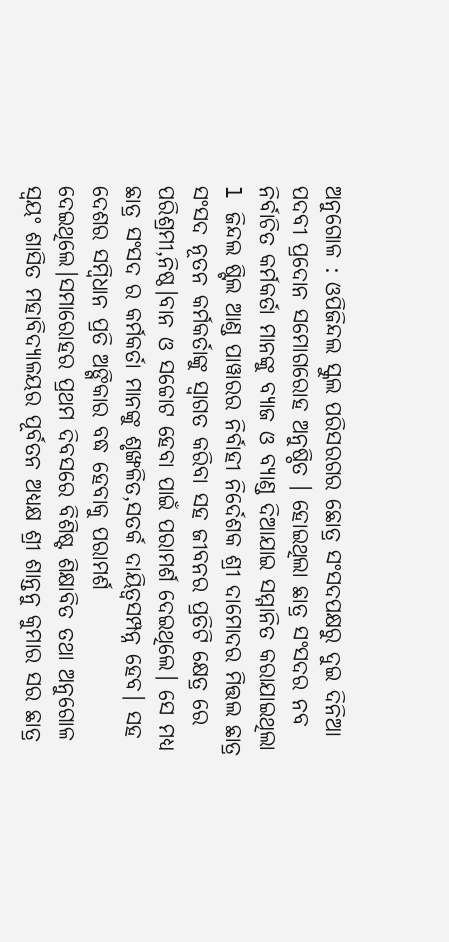ଅନୁଗୋଳ : ଓପିଜିନ୍ଦଲ ସ୍କୁଲ ପରିସରଗର ଛୋତ୍ର ସଂସଦପକ୍ଷରୁ ଦୁଇ ଦିନିଆ ପଦବୀ ପ୍ରଦୋନ ସମୋଗରୋହ ଅନୁଷ୍ଠିତ । ହୋଇଥିଲା ଛାତ୍ର ସଂସଦର ନବ ନିର୍ବାଚିତ କର୍ମକର୍ତା ମାନଙ୍କୁ ବ୍ୟାଜ ଓ ବ୍ୟାଣ୍ଡ ଦିଆଯାଇ ସମ୍ମାନିତ କରାଯାଇଥିଲା l ଜିନ୍ଦଲ ଷ୍ଟିଲ ଆଣ୍ଡ ପାୱାରର ନିର୍ବାହୀ ନିର୍ଦେଶକ ଶ୍ରୀ ଦାମୋଦର ମିତ୍ତଲ ଛାତ୍ର ସଂସଦ ନୂତନ କର୍ମକର୍ତାଙ୍କୁ ସ୍ୱାଗତ କରିବା ସହ ଜୀବନର ପ୍ରତିଟି କ୍ଷେତ୍ର ରେ ପରିଶ୍ରମୀ,ନିଷ୍ଠ।ବାନ ଓ ସଚ୍ଚୋଟ ହେବା ପାଇଁ ପରାମର୍ଶ ଦେଇଥିଲେ। ସେ ମଧ୍ୟ ଛାତ୍ର ସଂସଦ ର କର୍ମକର୍ତା ମାନଙ୍କୁ ଶୃଙ୍ଖଳିତ,ସତର୍କ ଦାୟିତ୍ବସମ୍ପନ୍ନ ହେବ। ସହ ଦେଶର ସମ୍ବିଧାନ ପ୍ରତି ଅଙ୍ଗିକାର ବଦ୍ଧ ହେବାକୁ ପରାମର୍ଶ ଦେଇଥିଲେ।ସମାରୋହର ପ୍ରଥମ ଦିବସରେ ବିଶିଷ୍ଟ ଶିକ୍ଷାବିତ ତଥା ଅନୁଗୋଳ ସ୍ୱୟଂ ଶାସିତ ମହାବିଦ୍ୟାଳୟର ପୂର୍ବତନ ଅଧ୍ୟକ୍ଷ ଶ୍ରୀ ଶାନ୍ତନୁ କୁମାର ସର ଛାତ୍ର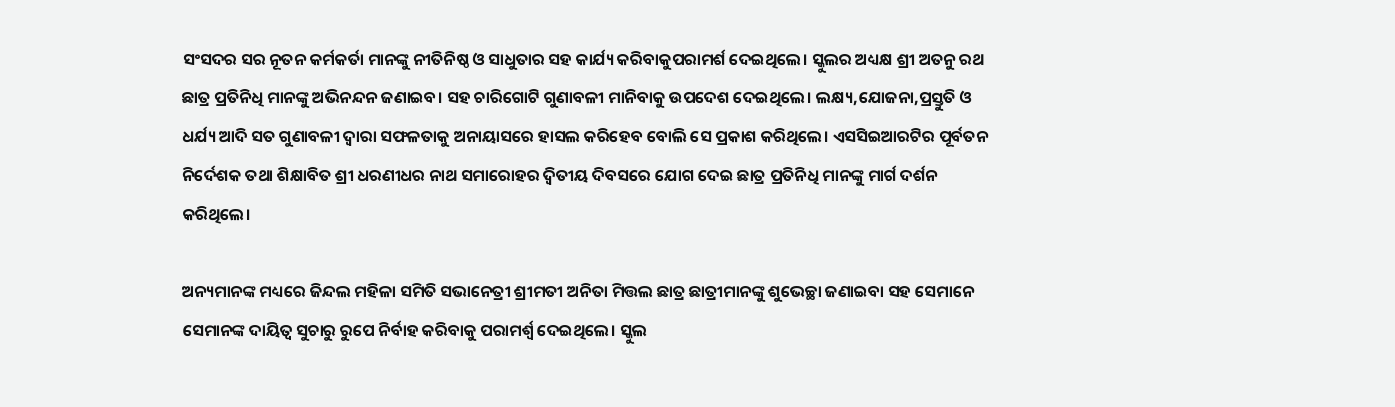ସଂସଦର ସର ନୂତନ କର୍ମକର୍ତା ମାନଙ୍କୁ ନୀତିନିଷ୍ଠ ଓ ସାଧୁତାର ସହ କାର୍ଯ୍ୟ କରିବାକୁପରାମର୍ଶ ଦେଇଥିଲେ। ସ୍କୁଲର ଅଧ୍ୟକ୍ଷ ଶ୍ରୀ ଅତନୁ ରଥ ଛାତ୍ର ପ୍ରତିନିଧି ମାନଙ୍କୁ ଅଭିନନ୍ଦନ ଜଣାଇବ। ସହ ଚାରିଗୋଟି ଗୁଣାବଳୀ ମାନିବାକୁ ଉପଦେଶ ଦେଇଥିଲେ। ଲକ୍ଷ୍ୟ,ଯୋଜନା,ପ୍ରସ୍ତୁତି ଓ ଧର୍ଯ୍ୟ ଆଦି ସତ ଗୁଣାବଳୀ ଦ୍ୱାରା ସଫଳତାକୁ ଅନାୟାସରେ ହାସଲ କରିହେବ ବୋଲି ସେ ପ୍ରକାଶ କରିଥିଲେ। ଏସସିଇଆରଟିର ପୂର୍ବତନ ନିର୍ଦେଶକ ତଥା ଶିକ୍ଷାବିତ ଶ୍ରୀ ଧରଣୀଧର ନାଥ ସମାରୋହର ଦ୍ଵିତୀୟ ଦିବସରେ ଯୋଗ ଦେଇ ଛାତ୍ର ପ୍ରତିନିଧି ମାନଙ୍କୁ ମାର୍ଗ ଦର୍ଶନ କରିଥିଲେ।

ଅନ୍ୟମାନଙ୍କ ମଧ୍ୟରେ ଜିନ୍ଦଲ ମହିଳା ସମିତି ସଭାନେତ୍ରୀ ଶ୍ରୀମତୀ ଅନିତା ମିତ୍ତଲ ଛାତ୍ର ଛାତ୍ରୀମାନଙ୍କୁ ଶୁଭେଚ୍ଛା ଜଣାଇବା ସହ ସେମାନେ ସେମାନଙ୍କ ଦାୟିତ୍ୱ ସୁଚାରୁ ରୁପେ ନିର୍ବାହ କରିବାକୁ ପରାମର୍ଶ୍ଵ ଦେଇଥିଲେ। ସ୍କୁଲ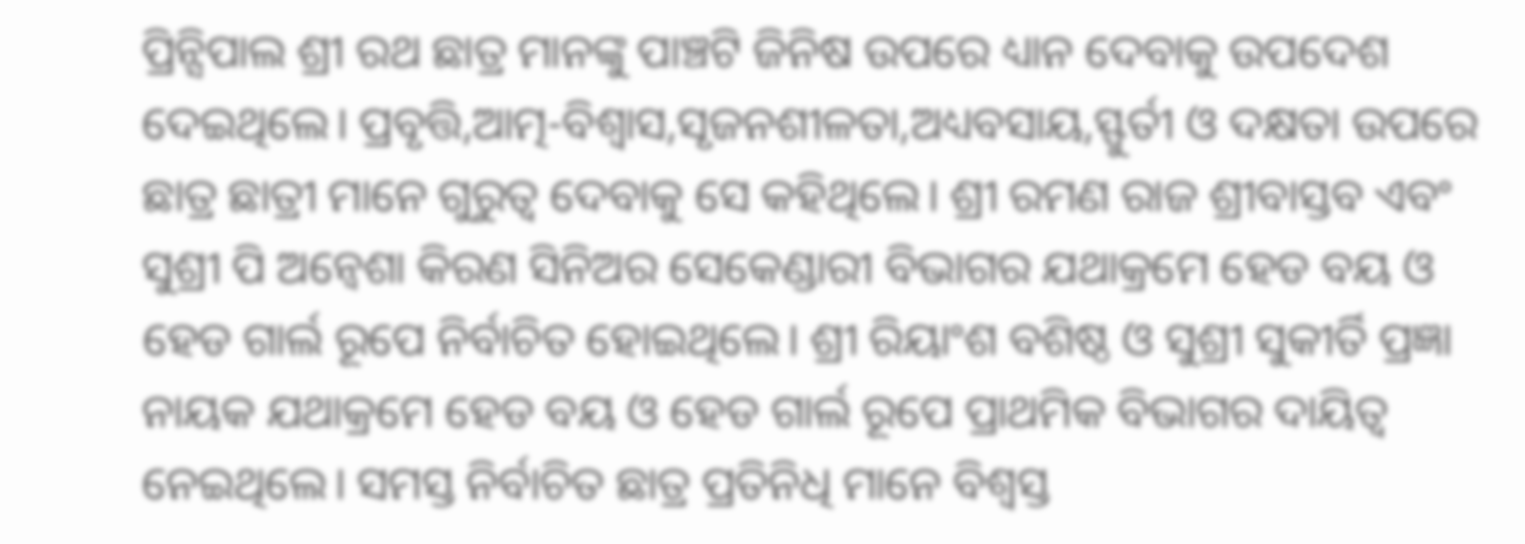ପ୍ରିନ୍ସିପାଲ ଶ୍ରୀ ରଥ ଛାତ୍ର ମାନଙ୍କୁ ପାଞ୍ଚଟି ଜିନିଷ ଉପରେ ଧ୍ୟାନ ଦେବାକୁ ଉପଦେଶ ଦେଇଥିଲେ। ପ୍ରବୃତ୍ତି,ଆତ୍ମ-ବିଶ୍ୱାସ,ସୃଜନଶୀଳତା,ଅଧ୍ୟବସାୟ,ସ୍ଫୁର୍ତୀ ଓ ଦକ୍ଷତା ଉପରେ ଛାତ୍ର ଛାତ୍ରୀ ମାନେ ଗୁରୁତ୍ୱ ଦେବାକୁ ସେ କହିଥିଲେ। ଶ୍ରୀ ରମଣ ରାଜ ଶ୍ରୀବାସ୍ତବ ଏବଂ ସୁଶ୍ରୀ ପି ଅନ୍ୱେଶା କିରଣ ସିନିଅର ସେକେଣ୍ଡାରୀ ବିଭାଗର ଯଥାକ୍ରମେ ହେଡ ବୟ ଓ ହେଡ ଗାର୍ଲ ରୂପେ ନିର୍ବାଚିତ ହୋଇଥିଲେ। ଶ୍ରୀ ରିୟାଂଶ ବଶିଷ୍ଠ ଓ ସୁଶ୍ରୀ ସୁକୀର୍ତି ପ୍ରଜ୍ଞା ନାୟକ ଯଥାକ୍ରମେ ହେଡ ବୟ ଓ ହେଡ ଗାର୍ଲ ରୂପେ ପ୍ରାଥମିକ ବିଭାଗର ଦାୟିତ୍ୱ ନେଇଥିଲେ। ସମସ୍ତ ନିର୍ବାଚିତ ଛାତ୍ର ପ୍ରତିନିଧି ମାନେ ବିଶ୍ୱସ୍ତ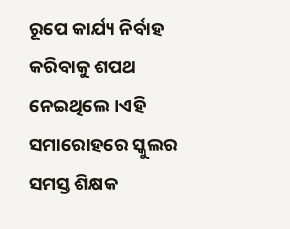ରୂପେ କାର୍ଯ୍ୟ ନିର୍ବାହ କରିବାକୁ ଶପଥ ନେଇଥିଲେ।ଏହି ସମାରୋହରେ ସ୍କୁଲର ସମସ୍ତ ଶିକ୍ଷକ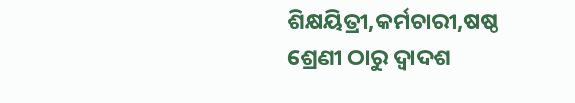ଶିକ୍ଷୟିତ୍ରୀ,କର୍ମଚାରୀ,ଷଷ୍ଠ ଶ୍ରେଣୀ ଠାରୁ ଦ୍ୱାଦଶ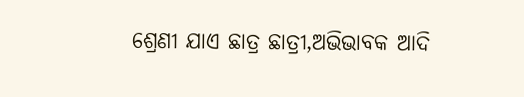ଶ୍ରେଣୀ ଯାଏ ଛାତ୍ର ଛାତ୍ରୀ,ଅଭିଭାବକ ଆଦି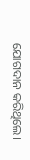ଯୋଗଦାନ କରିଥିଲେ।